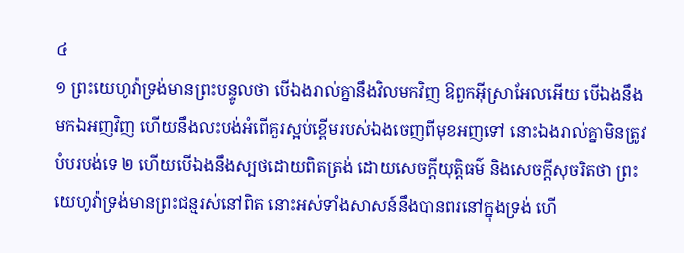៤
១ ព្រះយេហូវ៉ាទ្រង់មានព្រះបន្ទូលថា បើឯងរាល់គ្នានឹងវិលមកវិញ ឱពួកអ៊ីស្រាអែលអើយ បើឯងនឹងមកឯអញវិញ ហើយនឹងលះបង់អំពើគួរស្អប់ខ្ពើមរបស់ឯងចេញពីមុខអញទៅ នោះឯងរាល់គ្នាមិនត្រូវបំបរបង់ទេ ២ ហើយបើឯងនឹងស្បថដោយពិតត្រង់ ដោយសេចក្តីយុត្តិធម៌ និងសេចក្តីសុចរិតថា ព្រះយេហូវ៉ាទ្រង់មានព្រះជន្មរស់នៅពិត នោះអស់ទាំងសាសន៍នឹងបានពរនៅក្នុងទ្រង់ ហើ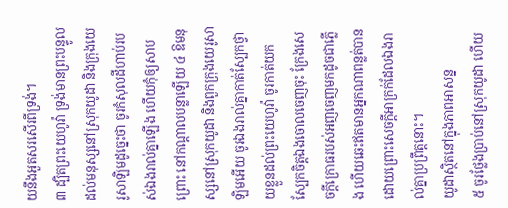យនឹងអួតសរសើរពីទ្រង់។
៣ ដ្បិតព្រះយេហូវ៉ា ទ្រង់មានព្រះបន្ទូល ដល់មនុស្សនៅស្រុកយូដា និងក្រុងយេរូសាឡិមដូច្នេះថា ចូរកំសុលដីហាប់របស់ឯងរាល់គ្នាឡើង ហើយកុំឲ្យសាបព្រោះ នៅកណ្តាលបន្លាឡើយ ៤ ឱមនុស្សនៅស្រុកយូដា និងពួកក្រុងយេរូសាឡិមអើយ ចូរឯងរាល់គ្នាកាត់ស្បែកថ្វាយខ្លួនដល់ព្រះយេហូវ៉ា ចូរកាត់យកស្បែកចិត្តឯងចោលចេញចុះ ក្រែងសេចក្តីក្រោធរបស់អញចេញមកដូចជាភ្លើង ហើយឆេះឥតមានអ្នកណាពន្លត់បាន ដោយព្រោះសេចក្តីអាក្រក់ដែលឯងរាល់គ្នាប្រព្រឹត្តនោះ។
យូដាស្ថិតនៅក្នុងភាពអាសន្ន
៥ ចូរថ្លែងប្រាប់នៅស្រុកយូដា ហើយ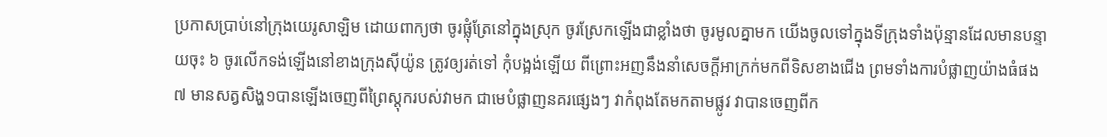ប្រកាសប្រាប់នៅក្រុងយេរូសាឡិម ដោយពាក្យថា ចូរផ្លុំត្រែនៅក្នុងស្រុក ចូរស្រែកឡើងជាខ្លាំងថា ចូរមូលគ្នាមក យើងចូលទៅក្នុងទីក្រុងទាំងប៉ុន្មានដែលមានបន្ទាយចុះ ៦ ចូរលើកទង់ឡើងនៅខាងក្រុងស៊ីយ៉ូន ត្រូវឲ្យរត់ទៅ កុំបង្អង់ឡើយ ពីព្រោះអញនឹងនាំសេចក្តីអាក្រក់មកពីទិសខាងជើង ព្រមទាំងការបំផ្លាញយ៉ាងធំផង ៧ មានសត្វសិង្ហ១បានឡើងចេញពីព្រៃស្តុករបស់វាមក ជាមេបំផ្លាញនគរផ្សេងៗ វាកំពុងតែមកតាមផ្លូវ វាបានចេញពីក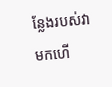ន្លែងរបស់វាមកហើ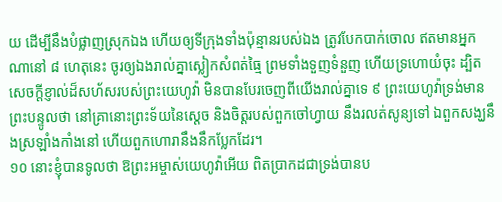យ ដើម្បីនឹងបំផ្លាញស្រុកឯង ហើយឲ្យទីក្រុងទាំងប៉ុន្មានរបស់ឯង ត្រូវបែកបាក់ចោល ឥតមានអ្នកណានៅ ៨ ហេតុនេះ ចូរឲ្យឯងរាល់គ្នាស្លៀកសំពត់ធ្មៃ ព្រមទាំងទួញទំនួញ ហើយទ្រហោយំចុះ ដ្បិតសេចក្តីខ្ញាល់ដ៏សហ័សរបស់ព្រះយេហូវ៉ា មិនបានបែរចេញពីយើងរាល់គ្នាទេ ៩ ព្រះយេហូវ៉ាទ្រង់មានព្រះបន្ទូលថា នៅគ្រានោះព្រះទ័យនៃស្តេច និងចិត្តរបស់ពួកចៅហ្វាយ នឹងរលត់សូន្យទៅ ឯពួកសង្ឃនឹងស្រឡាំងកាំងនៅ ហើយពួកហោរានឹងនឹកប្លែកដែរ។
១០ នោះខ្ញុំបានទូលថា ឱព្រះអម្ចាស់យេហូវ៉ាអើយ ពិតប្រាកដជាទ្រង់បានប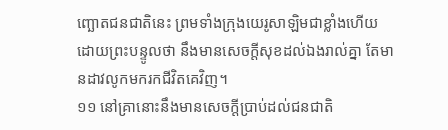ញ្ឆោតជនជាតិនេះ ព្រមទាំងក្រុងយេរូសាឡិមជាខ្លាំងហើយ ដោយព្រះបន្ទូលថា នឹងមានសេចក្តីសុខដល់ឯងរាល់គ្នា តែមានដាវលូកមករកជីវិតគេវិញ។
១១ នៅគ្រានោះនឹងមានសេចក្តីប្រាប់ដល់ជនជាតិ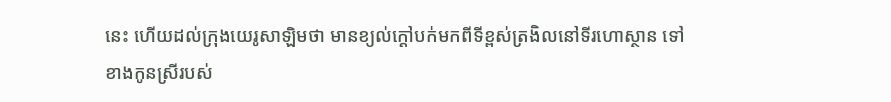នេះ ហើយដល់ក្រុងយេរូសាឡិមថា មានខ្យល់ក្តៅបក់មកពីទីខ្ពស់ត្រងិលនៅទីរហោស្ថាន ទៅខាងកូនស្រីរបស់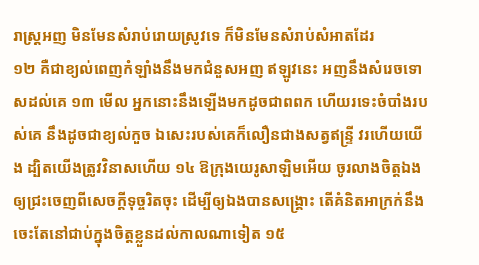រាស្ត្រអញ មិនមែនសំរាប់រោយស្រូវទេ ក៏មិនមែនសំរាប់សំអាតដែរ
១២ គឺជាខ្យល់ពេញកំឡាំងនឹងមកជំនួសអញ ឥឡូវនេះ អញនឹងសំរេចទោសដល់គេ ១៣ មើល អ្នកនោះនឹងឡើងមកដូចជាពពក ហើយរទេះចំបាំងរបស់គេ នឹងដូចជាខ្យល់កួច ឯសេះរបស់គេក៏លឿនជាងសត្វឥន្ទ្រី វរហើយយើង ដ្បិតយើងត្រូវវិនាសហើយ ១៤ ឱក្រុងយេរូសាឡិមអើយ ចូរលាងចិត្តឯងឲ្យជ្រះចេញពីសេចក្តីទុច្ចរិតចុះ ដើម្បីឲ្យឯងបានសង្គ្រោះ តើគំនិតអាក្រក់នឹងចេះតែនៅជាប់ក្នុងចិត្តខ្លួនដល់កាលណាទៀត ១៥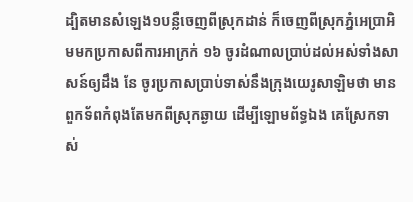ដ្បិតមានសំឡេង១បន្លឺចេញពីស្រុកដាន់ ក៏ចេញពីស្រុកភ្នំអេប្រាអិមមកប្រកាសពីការអាក្រក់ ១៦ ចូរដំណាលប្រាប់ដល់អស់ទាំងសាសន៍ឲ្យដឹង នែ ចូរប្រកាសប្រាប់ទាស់នឹងក្រុងយេរូសាឡិមថា មានពួកទ័ពកំពុងតែមកពីស្រុកឆ្ងាយ ដើម្បីឡោមព័ទ្ធឯង គេស្រែកទាស់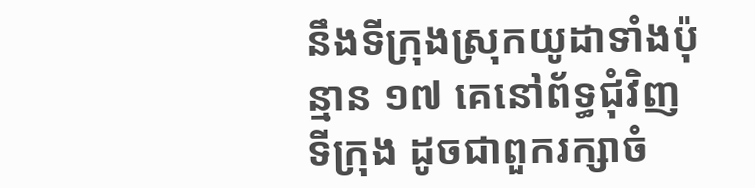នឹងទីក្រុងស្រុកយូដាទាំងប៉ុន្មាន ១៧ គេនៅព័ទ្ធជុំវិញទីក្រុង ដូចជាពួករក្សាចំ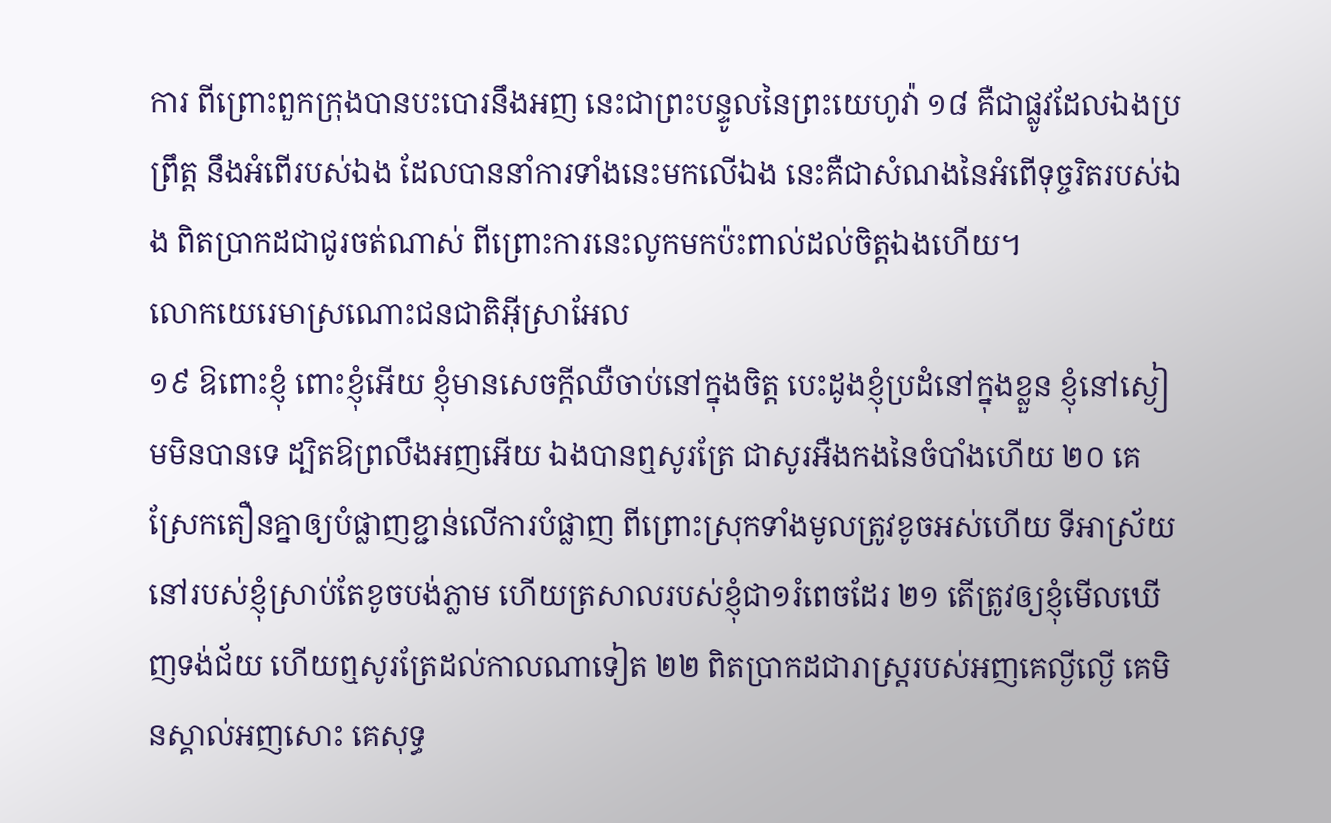ការ ពីព្រោះពួកក្រុងបានបះបោរនឹងអញ នេះជាព្រះបន្ទូលនៃព្រះយេហូវ៉ា ១៨ គឺជាផ្លូវដែលឯងប្រព្រឹត្ត នឹងអំពើរបស់ឯង ដែលបាននាំការទាំងនេះមកលើឯង នេះគឺជាសំណងនៃអំពើទុច្ចរិតរបស់ឯង ពិតប្រាកដជាជូរចត់ណាស់ ពីព្រោះការនេះលូកមកប៉ះពាល់ដល់ចិត្តឯងហើយ។
លោកយេរេមាស្រណោះជនជាតិអ៊ីស្រាអែល
១៩ ឱពោះខ្ញុំ ពោះខ្ញុំអើយ ខ្ញុំមានសេចក្តីឈឺចាប់នៅក្នុងចិត្ត បេះដូងខ្ញុំប្រដំនៅក្នុងខ្លួន ខ្ញុំនៅស្ងៀមមិនបានទេ ដ្បិតឱព្រលឹងអញអើយ ឯងបានឮសូរត្រែ ជាសូរអឺងកងនៃចំបាំងហើយ ២០ គេស្រែកតឿនគ្នាឲ្យបំផ្លាញខ្ជាន់លើការបំផ្លាញ ពីព្រោះស្រុកទាំងមូលត្រូវខូចអស់ហើយ ទីអាស្រ័យនៅរបស់ខ្ញុំស្រាប់តែខូចបង់ភ្លាម ហើយត្រសាលរបស់ខ្ញុំជា១រំពេចដែរ ២១ តើត្រូវឲ្យខ្ញុំមើលឃើញទង់ជ័យ ហើយឮសូរត្រែដល់កាលណាទៀត ២២ ពិតប្រាកដជារាស្ត្ររបស់អញគេល្ងីល្ងើ គេមិនស្គាល់អញសោះ គេសុទ្ធ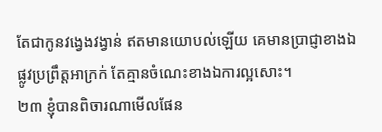តែជាកូនវង្វេងវង្វាន់ ឥតមានយោបល់ឡើយ គេមានប្រាជ្ញាខាងឯផ្លូវប្រព្រឹត្តអាក្រក់ តែគ្មានចំណេះខាងឯការល្អសោះ។
២៣ ខ្ញុំបានពិចារណាមើលផែន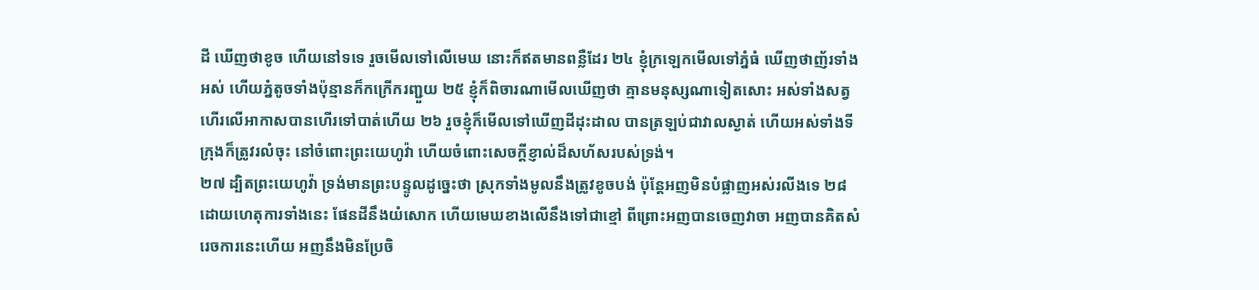ដី ឃើញថាខូច ហើយនៅទទេ រួចមើលទៅលើមេឃ នោះក៏ឥតមានពន្លឺដែរ ២៤ ខ្ញុំក្រឡេកមើលទៅភ្នំធំ ឃើញថាញ័រទាំងអស់ ហើយភ្នំតូចទាំងប៉ុន្មានក៏កក្រើករញ្ជួយ ២៥ ខ្ញុំក៏ពិចារណាមើលឃើញថា គ្មានមនុស្សណាទៀតសោះ អស់ទាំងសត្វហើរលើអាកាសបានហើរទៅបាត់ហើយ ២៦ រួចខ្ញុំក៏មើលទៅឃើញដីដុះដាល បានត្រឡប់ជាវាលស្ងាត់ ហើយអស់ទាំងទីក្រុងក៏ត្រូវរលំចុះ នៅចំពោះព្រះយេហូវ៉ា ហើយចំពោះសេចក្តីខ្ញាល់ដ៏សហ័សរបស់ទ្រង់។
២៧ ដ្បិតព្រះយេហូវ៉ា ទ្រង់មានព្រះបន្ទូលដូច្នេះថា ស្រុកទាំងមូលនឹងត្រូវខូចបង់ ប៉ុន្តែអញមិនបំផ្លាញអស់រលីងទេ ២៨ ដោយហេតុការទាំងនេះ ផែនដីនឹងយំសោក ហើយមេឃខាងលើនឹងទៅជាខ្មៅ ពីព្រោះអញបានចេញវាចា អញបានគិតសំរេចការនេះហើយ អញនឹងមិនប្រែចិ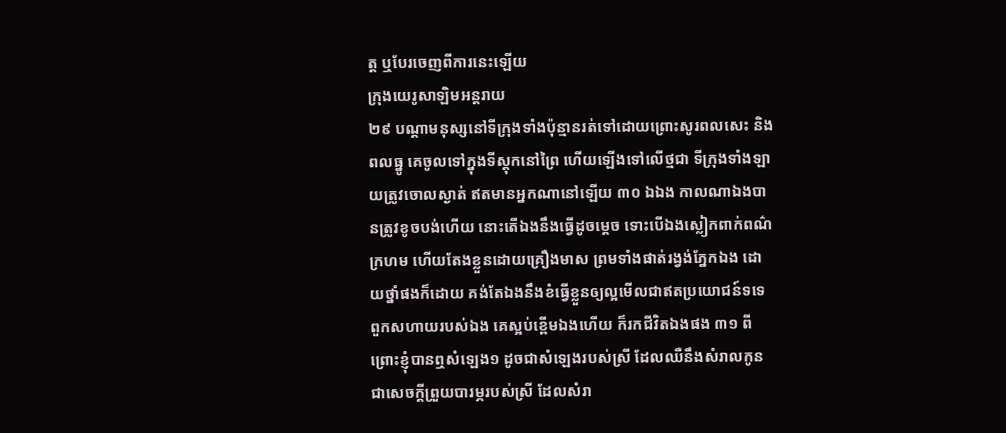ត្ត ឬបែរចេញពីការនេះឡើយ
ក្រុងយេរូសាឡិមអន្តរាយ
២៩ បណ្តាមនុស្សនៅទីក្រុងទាំងប៉ុន្មានរត់ទៅដោយព្រោះសូរពលសេះ និងពលធ្នូ គេចូលទៅក្នុងទីស្តុកនៅព្រៃ ហើយឡើងទៅលើថ្មជា ទីក្រុងទាំងឡាយត្រូវចោលស្ងាត់ ឥតមានអ្នកណានៅឡើយ ៣០ ឯឯង កាលណាឯងបានត្រូវខូចបង់ហើយ នោះតើឯងនឹងធ្វើដូចម្តេច ទោះបើឯងស្លៀកពាក់ពណ៌ក្រហម ហើយតែងខ្លួនដោយគ្រឿងមាស ព្រមទាំងផាត់រង្វង់ភ្នែកឯង ដោយថ្នាំផងក៏ដោយ គង់តែឯងនឹងខំធ្វើខ្លួនឲ្យល្អមើលជាឥតប្រយោជន៍ទទេ ពួកសហាយរបស់ឯង គេស្អប់ខ្ពើមឯងហើយ ក៏រកជីវិតឯងផង ៣១ ពីព្រោះខ្ញុំបានឮសំឡេង១ ដូចជាសំឡេងរបស់ស្រី ដែលឈឺនឹងសំរាលកូន ជាសេចក្តីព្រួយបារម្ភរបស់ស្រី ដែលសំរា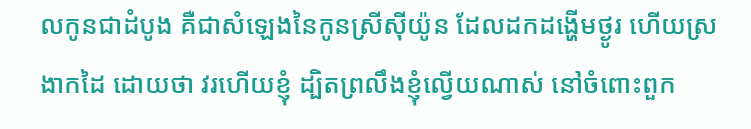លកូនជាដំបូង គឺជាសំឡេងនៃកូនស្រីស៊ីយ៉ូន ដែលដកដង្ហើមថ្ងូរ ហើយស្រងាកដៃ ដោយថា វរហើយខ្ញុំ ដ្បិតព្រលឹងខ្ញុំល្វើយណាស់ នៅចំពោះពួក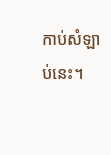កាប់សំឡាប់នេះ។